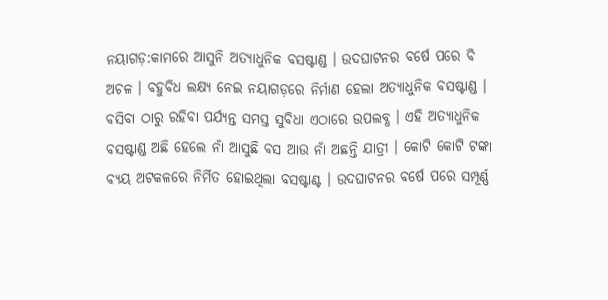ନୟାଗଡ଼:କାମରେ ଆସୁନି ଅତ୍ୟାଧୁନିକ ବସଷ୍ଟାଣ୍ଡ । ଉଦଘାଟନର ବର୍ଷେ ପରେ ବି ଅଚଳ । ବହୁବିଧ ଲକ୍ଷ୍ୟ ନେଇ ନୟାଗଡ଼ରେ ନିର୍ମାଣ ହେଲା ଅତ୍ୟାଧୁନିକ ବସଷ୍ଟାଣ୍ଡ । ବସିବା ଠାରୁ ରହିବା ପର୍ଯ୍ୟନ୍ତ ସମସ୍ତ ସୁବିଧା ଏଠାରେ ଉପଲବ୍ଧ । ଏହି ଅତ୍ୟାଧୁନିକ ବସଷ୍ଟାଣ୍ଡ ଅଛି ହେଲେ ନାଁ ଆସୁଛି ବସ ଆଉ ନାଁ ଅଛନ୍ତି ଯାତ୍ରୀ । କୋଟି କୋଟି ଟଙ୍କା ବ୍ୟୟ ଅଟକଳରେ ନିର୍ମିତ ହୋଇଥିଲା ବସଷ୍ଟାଣ୍ଟ । ଉଦଘାଟନର ବର୍ଷେ ପରେ ସମ୍ପୂର୍ଣ୍ଣ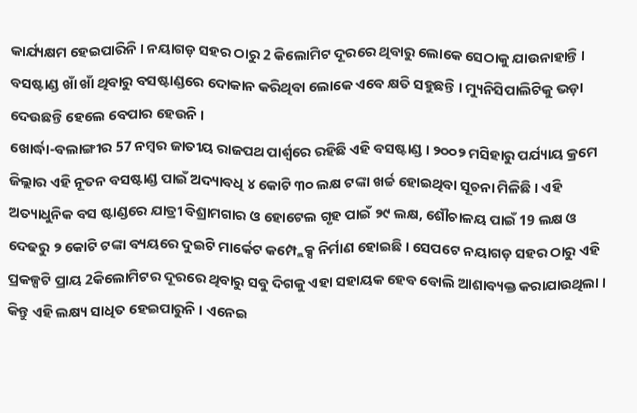କାର୍ଯ୍ୟକ୍ଷମ ହେଇପାରିନି । ନୟାଗଡ଼ ସହର ଠାରୁ 2 କିଲୋମିଟ ଦୂରରେ ଥିବାରୁ ଲୋକେ ସେଠାକୁ ଯାଉନାହାନ୍ତି । ବସଷ୍ଟାଣ୍ଡ ଖାଁ ଖାଁ ଥିବାରୁ ବସଷ୍ଟାଣ୍ଡରେ ଦୋକାନ କରିଥିବା ଲୋକେ ଏବେ କ୍ଷତି ସହୁଛନ୍ତି । ମ୍ୟୁନିସିପାଲିଟିକୁ ଭଡ଼ା ଦେଉଛନ୍ତି ହେଲେ ବେପାର ହେଉନି ।
ଖୋର୍ଦ୍ଧା-ବଲାଙ୍ଗୀର 57 ନମ୍ବର ଜାତୀୟ ରାଜପଥ ପାର୍ଶ୍ବରେ ରହିଛି ଏହି ବସଷ୍ଟାଣ୍ଡ । ୨୦୦୨ ମସିହାରୁ ପର୍ଯ୍ୟାୟ କ୍ରମେ ଜିଲ୍ଲାର ଏହି ନୂତନ ବସଷ୍ଟାଣ୍ଡ ପାଇଁ ଅଦ୍ୟାବଧି ୪ କୋଟି ୩୦ ଲକ୍ଷ ଟଙ୍କା ଖର୍ଚ୍ଚ ହୋଇଥିବା ସୂଚନା ମିଳିଛି । ଏହି ଅତ୍ୟାଧୁନିକ ବସ ଷ୍ଟାଣ୍ଡରେ ଯାତ୍ରୀ ବିଶ୍ରାମଗାର ଓ ହୋଟେଲ ଗୃହ ପାଇଁ ୨୯ ଲକ୍ଷ, ଶୌଚାଳୟ ପାଇଁ 19 ଲକ୍ଷ ଓ ଦେଢରୁ ୨ କୋଟି ଟଙ୍କା ବ୍ୟୟରେ ଦୁଇଟି ମାର୍କେଟ କମ୍ପ୍ଲେକ୍ସ ନିର୍ମାଣ ହୋଇଛି । ସେପଟେ ନୟାଗଡ଼ ସହର ଠାରୁ ଏହି ପ୍ରକଳ୍ପଟି ପ୍ରାୟ 2କିଲୋମିଟର ଦୂରରେ ଥିବାରୁ ସବୁ ଦିଗକୁ ଏହା ସହାୟକ ହେବ ବୋଲି ଆଶାବ୍ୟକ୍ତ କରାଯାଉଥିଲା । କିନ୍ତୁ ଏହି ଲକ୍ଷ୍ୟ ସାଧିତ ହେଇପାରୁନି । ଏନେଇ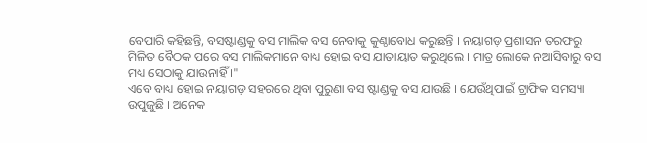ବେପାରି କହିଛନ୍ତି, ବସଷ୍ଟାଣ୍ଡକୁ ବସ ମାଲିକ ବସ ନେବାକୁ କୁଣ୍ଠାବୋଧ କରୁଛନ୍ତି । ନୟାଗଡ଼ ପ୍ରଶାସନ ତରଫରୁ ମିଳିତ ବୈଠକ ପରେ ବସ ମାଲିକମାନେ ବାଧ୍ୟ ହୋଇ ବସ ଯାତାୟାତ କରୁଥିଲେ । ମାତ୍ର ଲୋକେ ନଆସିବାରୁ ବସ ମଧ୍ୟ ସେଠାକୁ ଯାଉନାହିଁ ।"
ଏବେ ବାଧ୍ୟ ହୋଇ ନୟାଗଡ଼ ସହରରେ ଥିବା ପୁରୁଣା ବସ ଷ୍ଟାଣ୍ଡକୁ ବସ ଯାଉଛି । ଯେଉଁଥିପାଇଁ ଟ୍ରାଫିକ ସମସ୍ୟା ଉପୁଜୁଛି । ଅନେକ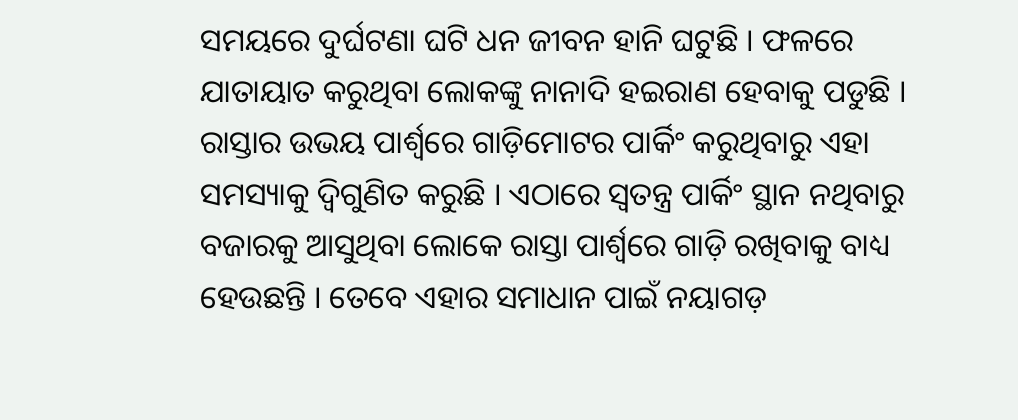ସମୟରେ ଦୁର୍ଘଟଣା ଘଟି ଧନ ଜୀବନ ହାନି ଘଟୁଛି । ଫଳରେ ଯାତାୟାତ କରୁଥିବା ଲୋକଙ୍କୁ ନାନାଦି ହଇରାଣ ହେବାକୁ ପଡୁଛି । ରାସ୍ତାର ଉଭୟ ପାର୍ଶ୍ବରେ ଗାଡ଼ିମୋଟର ପାର୍କିଂ କରୁଥିବାରୁ ଏହା ସମସ୍ୟାକୁ ଦ୍ବିଗୁଣିତ କରୁଛି । ଏଠାରେ ସ୍ବତନ୍ତ୍ର ପାର୍କିଂ ସ୍ଥାନ ନଥିବାରୁ ବଜାରକୁ ଆସୁଥିବା ଲୋକେ ରାସ୍ତା ପାର୍ଶ୍ବରେ ଗାଡ଼ି ରଖିବାକୁ ବାଧ୍ୟ ହେଉଛନ୍ତି । ତେବେ ଏହାର ସମାଧାନ ପାଇଁ ନୟାଗଡ଼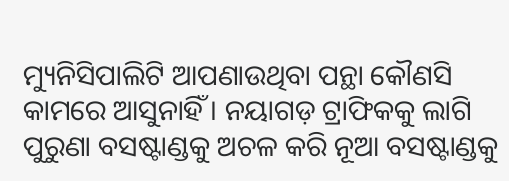ମ୍ୟୁନିସିପାଲିଟି ଆପଣାଉଥିବା ପନ୍ଥା କୌଣସି କାମରେ ଆସୁନାହିଁ । ନୟାଗଡ଼ ଟ୍ରାଫିକକୁ ଲାଗି ପୁରୁଣା ବସଷ୍ଟାଣ୍ଡକୁ ଅଚଳ କରି ନୂଆ ବସଷ୍ଟାଣ୍ଡକୁ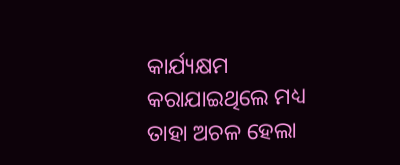କାର୍ଯ୍ୟକ୍ଷମ କରାଯାଇଥିଲେ ମଧ୍ୟ ତାହା ଅଚଳ ହେଲା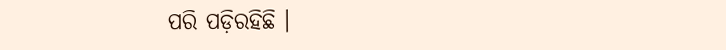ପରି ପଡ଼ିରହିଛି ।